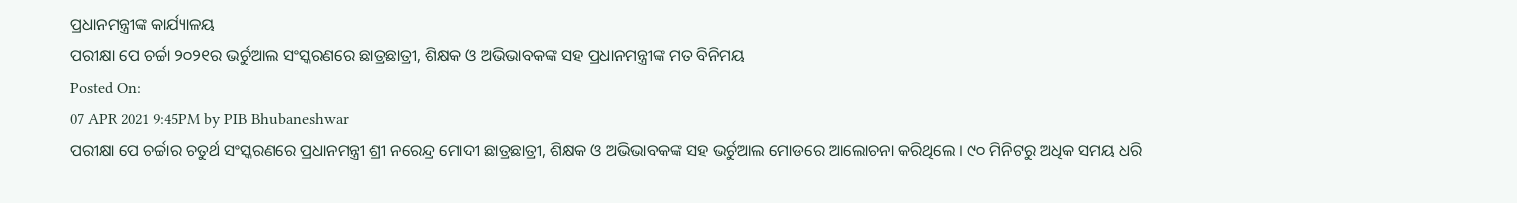ପ୍ରଧାନମନ୍ତ୍ରୀଙ୍କ କାର୍ଯ୍ୟାଳୟ
ପରୀକ୍ଷା ପେ ଚର୍ଚ୍ଚା ୨୦୨୧ର ଭର୍ଚୁଆଲ ସଂସ୍କରଣରେ ଛାତ୍ରଛାତ୍ରୀ, ଶିକ୍ଷକ ଓ ଅଭିଭାବକଙ୍କ ସହ ପ୍ରଧାନମନ୍ତ୍ରୀଙ୍କ ମତ ବିନିମୟ
Posted On:
07 APR 2021 9:45PM by PIB Bhubaneshwar
ପରୀକ୍ଷା ପେ ଚର୍ଚ୍ଚାର ଚତୁର୍ଥ ସଂସ୍କରଣରେ ପ୍ରଧାନମନ୍ତ୍ରୀ ଶ୍ରୀ ନରେନ୍ଦ୍ର ମୋଦୀ ଛାତ୍ରଛାତ୍ରୀ, ଶିକ୍ଷକ ଓ ଅଭିଭାବକଙ୍କ ସହ ଭର୍ଚୁଆଲ ମୋଡରେ ଆଲୋଚନା କରିଥିଲେ । ୯୦ ମିନିଟରୁ ଅଧିକ ସମୟ ଧରି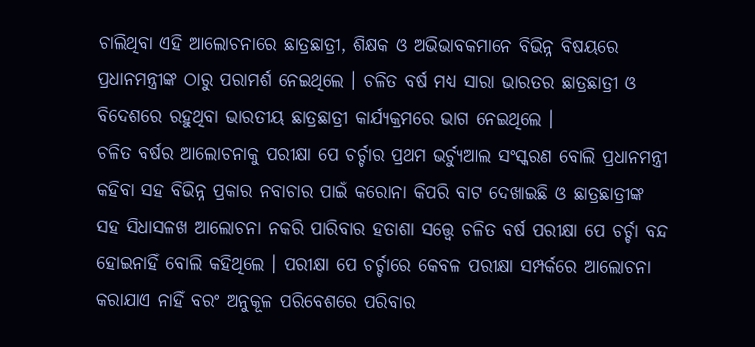ଚାଲିଥିବା ଏହି ଆଲୋଚନାରେ ଛାତ୍ରଛାତ୍ରୀ, ଶିକ୍ଷକ ଓ ଅଭିଭାବକମାନେ ବିଭିନ୍ନ ବିଷୟରେ ପ୍ରଧାନମନ୍ତ୍ରୀଙ୍କ ଠାରୁ ପରାମର୍ଶ ନେଇଥିଲେ । ଚଳିତ ବର୍ଷ ମଧ୍ୟ ସାରା ଭାରତର ଛାତ୍ରଛାତ୍ରୀ ଓ ବିଦେଶରେ ରହୁଥିବା ଭାରତୀୟ ଛାତ୍ରଛାତ୍ରୀ କାର୍ଯ୍ୟକ୍ରମରେ ଭାଗ ନେଇଥିଲେ ।
ଚଳିତ ବର୍ଷର ଆଲୋଚନାକୁ ପରୀକ୍ଷା ପେ ଚର୍ଚ୍ଚାର ପ୍ରଥମ ଭର୍ଚ୍ୟୁଆଲ ସଂସ୍କରଣ ବୋଲି ପ୍ରଧାନମନ୍ତ୍ରୀ କହିବା ସହ ବିଭିନ୍ନ ପ୍ରକାର ନବାଚାର ପାଇଁ କରୋନା କିପରି ବାଟ ଦେଖାଇଛି ଓ ଛାତ୍ରଛାତ୍ରୀଙ୍କ ସହ ସିଧାସଳଖ ଆଲୋଚନା ନକରି ପାରିବାର ହତାଶା ସତ୍ତ୍ୱେ ଚଳିତ ବର୍ଷ ପରୀକ୍ଷା ପେ ଚର୍ଚ୍ଚା ବନ୍ଦ ହୋଇନାହିଁ ବୋଲି କହିଥିଲେ । ପରୀକ୍ଷା ପେ ଚର୍ଚ୍ଚାରେ କେବଳ ପରୀକ୍ଷା ସମ୍ପର୍କରେ ଆଲୋଚନା କରାଯାଏ ନାହିଁ ବରଂ ଅନୁକୂଳ ପରିବେଶରେ ପରିବାର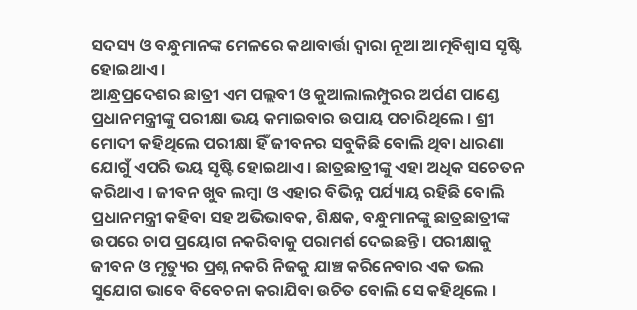ସଦସ୍ୟ ଓ ବନ୍ଧୁମାନଙ୍କ ମେଳରେ କଥାବାର୍ତ୍ତା ଦ୍ୱାରା ନୂଆ ଆତ୍ମବିଶ୍ୱାସ ସୃଷ୍ଟି ହୋଇଥାଏ ।
ଆନ୍ଧ୍ରପ୍ରଦେଶର ଛାତ୍ରୀ ଏମ ପଲ୍ଲବୀ ଓ କୁଆଲାଲମ୍ପୁରର ଅର୍ପଣ ପାଣ୍ଡେ ପ୍ରଧାନମନ୍ତ୍ରୀଙ୍କୁ ପରୀକ୍ଷା ଭୟ କମାଇବାର ଉପାୟ ପଚାରିଥିଲେ । ଶ୍ରୀ ମୋଦୀ କହିଥିଲେ ପରୀକ୍ଷା ହିଁ ଜୀବନର ସବୁକିଛି ବୋଲି ଥିବା ଧାରଣା ଯୋଗୁଁ ଏପରି ଭୟ ସୃଷ୍ଟି ହୋଇଥାଏ । ଛାତ୍ରଛାତ୍ରୀଙ୍କୁ ଏହା ଅଧିକ ସଚେତନ କରିଥାଏ । ଜୀବନ ଖୁବ ଲମ୍ବା ଓ ଏହାର ବିଭିନ୍ନ ପର୍ଯ୍ୟାୟ ରହିଛି ବୋଲି ପ୍ରଧାନମନ୍ତ୍ରୀ କହିବା ସହ ଅଭିଭାବକ, ଶିକ୍ଷକ, ବନ୍ଧୁମାନଙ୍କୁ ଛାତ୍ରଛାତ୍ରୀଙ୍କ ଉପରେ ଚାପ ପ୍ରୟୋଗ ନକରିବାକୁ ପରାମର୍ଶ ଦେଇଛନ୍ତି । ପରୀକ୍ଷାକୁ ଜୀବନ ଓ ମୃତ୍ୟୁର ପ୍ରଶ୍ନ ନକରି ନିଜକୁ ଯାଞ୍ଚ କରିନେବାର ଏକ ଭଲ ସୁଯୋଗ ଭାବେ ବିବେଚନା କରାଯିବା ଉଚିତ ବୋଲି ସେ କହିଥିଲେ ।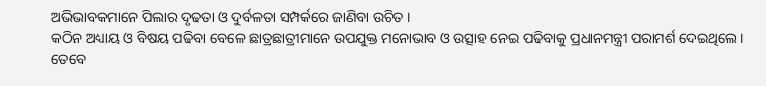ଅଭିଭାବକମାନେ ପିଲାର ଦୃଢତା ଓ ଦୁର୍ବଳତା ସମ୍ପର୍କରେ ଜାଣିବା ଉଚିତ ।
କଠିନ ଅଧ୍ୟାୟ ଓ ବିଷୟ ପଢିବା ବେଳେ ଛାତ୍ରଛାତ୍ରୀମାନେ ଉପଯୁକ୍ତ ମନୋଭାବ ଓ ଉତ୍ସାହ ନେଇ ପଢିବାକୁ ପ୍ରଧାନମନ୍ତ୍ରୀ ପରାମର୍ଶ ଦେଇଥିଲେ । ତେବେ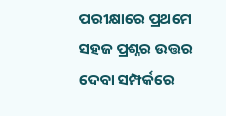ପରୀକ୍ଷାରେ ପ୍ରଥମେ ସହଜ ପ୍ରଶ୍ନର ଉତ୍ତର ଦେବା ସମ୍ପର୍କରେ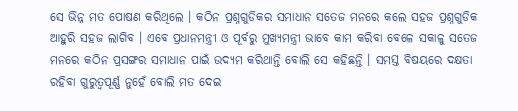ସେ ଭିନ୍ନ ମତ ପୋଷଣ କରିଥିଲେ । କଠିନ ପ୍ରଶ୍ନଗୁଡିକର ସମାଧାନ ସତେଜ ମନରେ କଲେ ସହଜ ପ୍ରଶ୍ନଗୁଡିକ ଆହୁରି ସହଜ ଲାଗିବ । ଏବେ ପ୍ରଧାନମନ୍ତ୍ରୀ ଓ ପୂର୍ବରୁ ମୁଖ୍ୟମନ୍ତ୍ରୀ ଭାବେ କାମ କରିବା ବେଳେ ସକାଳୁ ସତେଜ ମନରେ କଠିନ ପ୍ରସଙ୍ଗର ସମାଧାନ ପାଇଁ ଉଦ୍ୟମ କରିଥାନ୍ତି ବୋଲି ସେ କହିଛନ୍ତି । ସମସ୍ତ ବିଷୟରେ ଦକ୍ଷତା ରହିବା ଗୁରୁତ୍ୱପୂର୍ଣ୍ଣ ନୁହେଁ ବୋଲି ମତ ଦେଇ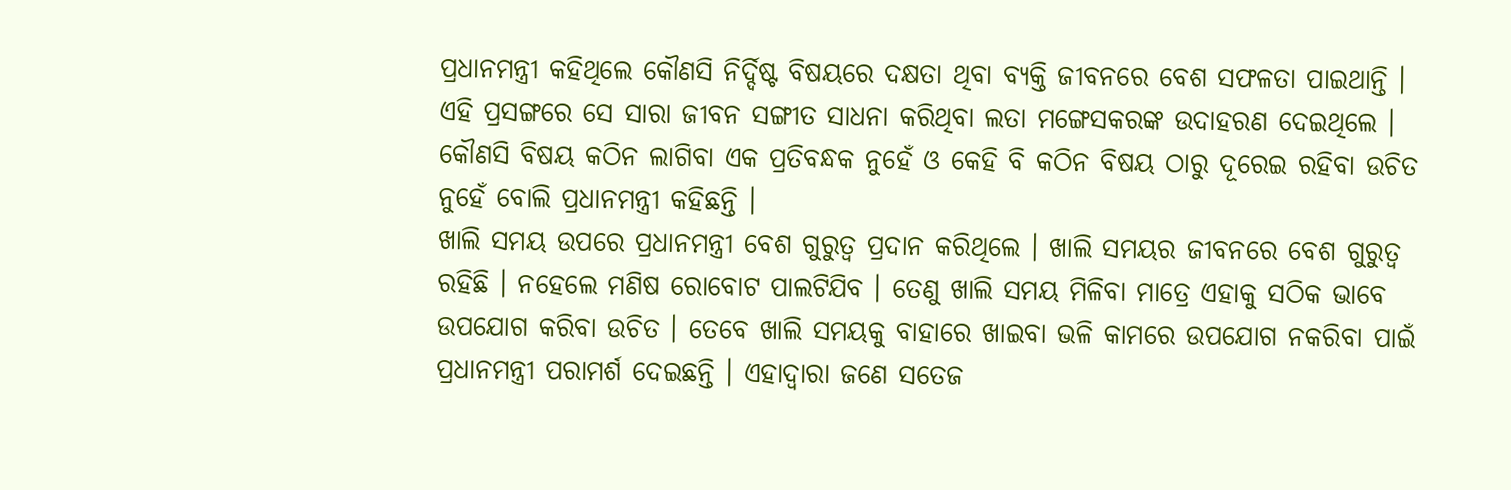ପ୍ରଧାନମନ୍ତ୍ରୀ କହିଥିଲେ କୌଣସି ନିର୍ଦ୍ଦିଷ୍ଟ ବିଷୟରେ ଦକ୍ଷତା ଥିବା ବ୍ୟକ୍ତି ଜୀବନରେ ବେଶ ସଫଳତା ପାଇଥାନ୍ତି । ଏହି ପ୍ରସଙ୍ଗରେ ସେ ସାରା ଜୀବନ ସଙ୍ଗୀତ ସାଧନା କରିଥିବା ଲତା ମଙ୍ଗେସକରଙ୍କ ଉଦାହରଣ ଦେଇଥିଲେ । କୌଣସି ବିଷୟ କଠିନ ଲାଗିବା ଏକ ପ୍ରତିବନ୍ଧକ ନୁହେଁ ଓ କେହି ବି କଠିନ ବିଷୟ ଠାରୁ ଦୂରେଇ ରହିବା ଉଚିତ ନୁହେଁ ବୋଲି ପ୍ରଧାନମନ୍ତ୍ରୀ କହିଛନ୍ତି ।
ଖାଲି ସମୟ ଉପରେ ପ୍ରଧାନମନ୍ତ୍ରୀ ବେଶ ଗୁରୁତ୍ୱ ପ୍ରଦାନ କରିଥିଲେ । ଖାଲି ସମୟର ଜୀବନରେ ବେଶ ଗୁରୁତ୍ୱ ରହିଛି । ନହେଲେ ମଣିଷ ରୋବୋଟ ପାଲଟିଯିବ । ତେଣୁ ଖାଲି ସମୟ ମିଳିବା ମାତ୍ରେ ଏହାକୁ ସଠିକ ଭାବେ ଉପଯୋଗ କରିବା ଉଚିତ । ତେବେ ଖାଲି ସମୟକୁ ବାହାରେ ଖାଇବା ଭଳି କାମରେ ଉପଯୋଗ ନକରିବା ପାଇଁ ପ୍ରଧାନମନ୍ତ୍ରୀ ପରାମର୍ଶ ଦେଇଛନ୍ତି । ଏହାଦ୍ୱାରା ଜଣେ ସତେଜ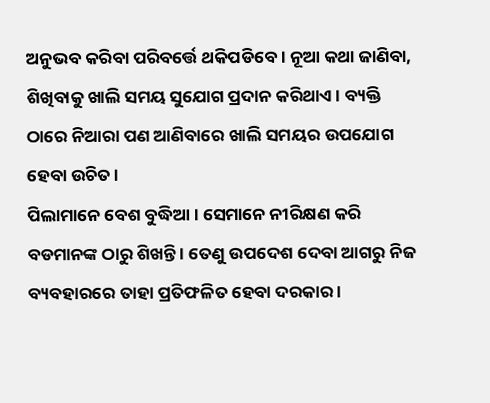ଅନୁଭବ କରିବା ପରିବର୍ତ୍ତେ ଥକିପଡିବେ । ନୂଆ କଥା ଜାଣିବା, ଶିଖିବାକୁ ଖାଲି ସମୟ ସୁଯୋଗ ପ୍ରଦାନ କରିଥାଏ । ବ୍ୟକ୍ତି ଠାରେ ନିଆରା ପଣ ଆଣିବାରେ ଖାଲି ସମୟର ଉପଯୋଗ ହେବା ଉଚିତ ।
ପିଲାମାନେ ବେଶ ବୁଦ୍ଧିଆ । ସେମାନେ ନୀରିକ୍ଷଣ କରି ବଡମାନଙ୍କ ଠାରୁ ଶିଖନ୍ତି । ତେଣୁ ଉପଦେଶ ଦେବା ଆଗରୁ ନିଜ ବ୍ୟବହାରରେ ତାହା ପ୍ରତିଫଳିତ ହେବା ଦରକାର ।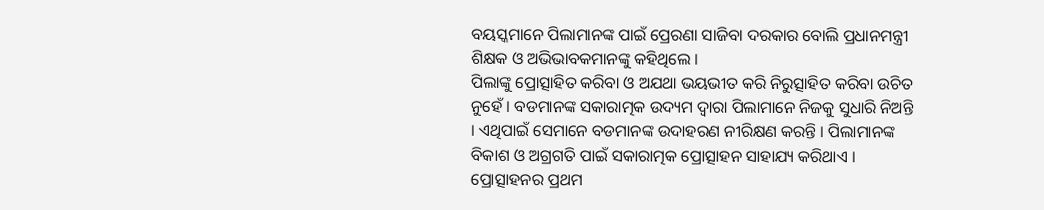ବୟସ୍କମାନେ ପିଲାମାନଙ୍କ ପାଇଁ ପ୍ରେରଣା ସାଜିବା ଦରକାର ବୋଲି ପ୍ରଧାନମନ୍ତ୍ରୀ ଶିକ୍ଷକ ଓ ଅଭିଭାବକମାନଙ୍କୁ କହିଥିଲେ ।
ପିଲାଙ୍କୁ ପ୍ରୋତ୍ସାହିତ କରିବା ଓ ଅଯଥା ଭୟଭୀତ କରି ନିରୁତ୍ସାହିତ କରିବା ଉଚିତ ନୁହେଁ । ବଡମାନଙ୍କ ସକାରାତ୍ମକ ଉଦ୍ୟମ ଦ୍ୱାରା ପିଲାମାନେ ନିଜକୁ ସୁଧାରି ନିଅନ୍ତି । ଏଥିପାଇଁ ସେମାନେ ବଡମାନଙ୍କ ଉଦାହରଣ ନୀରିକ୍ଷଣ କରନ୍ତି । ପିଲାମାନଙ୍କ ବିକାଶ ଓ ଅଗ୍ରଗତି ପାଇଁ ସକାରାତ୍ମକ ପ୍ରୋତ୍ସାହନ ସାହାଯ୍ୟ କରିଥାଏ । ପ୍ରୋତ୍ସାହନର ପ୍ରଥମ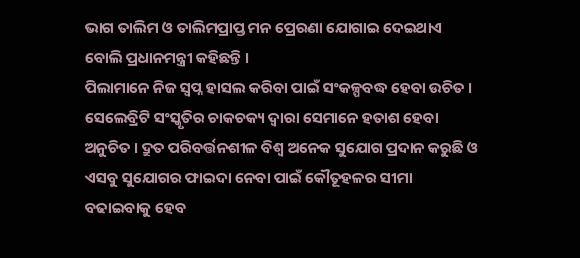ଭାଗ ତାଲିମ ଓ ତାଲିମପ୍ରାପ୍ତ ମନ ପ୍ରେରଣା ଯୋଗାଇ ଦେଇଥାଏ ବୋଲି ପ୍ରଧାନମନ୍ତ୍ରୀ କହିଛନ୍ତି ।
ପିଲାମାନେ ନିଜ ସ୍ୱପ୍ନ ହାସଲ କରିବା ପାଇଁ ସଂକଳ୍ପବଦ୍ଧ ହେବା ଉଚିତ । ସେଲେବ୍ରିଟି ସଂସ୍କୃତିର ଚାକଚକ୍ୟ ଦ୍ୱାରା ସେମାନେ ହତାଶ ହେବା ଅନୁଚିତ । ଦ୍ରୁତ ପରିବର୍ତ୍ତନଶୀଳ ବିଶ୍ୱ ଅନେକ ସୁଯୋଗ ପ୍ରଦାନ କରୁଛି ଓ ଏସବୁ ସୁଯୋଗର ଫାଇଦା ନେବା ପାଇଁ କୌତୂହଳର ସୀମା ବଢାଇବାକୁ ହେବ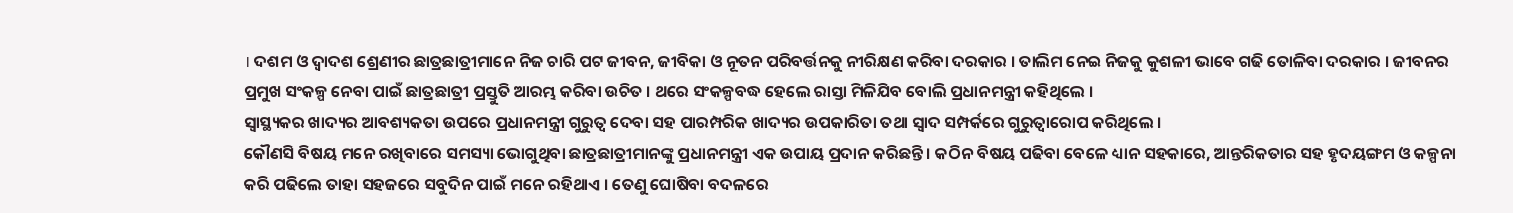। ଦଶମ ଓ ଦ୍ୱାଦଶ ଶ୍ରେଣୀର ଛାତ୍ରଛାତ୍ରୀମାନେ ନିଜ ଚାରି ପଟ ଜୀବନ, ଜୀବିକା ଓ ନୂତନ ପରିବର୍ତ୍ତନକୁ ନୀରିକ୍ଷଣ କରିବା ଦରକାର । ତାଲିମ ନେଇ ନିଜକୁ କୁଶଳୀ ଭାବେ ଗଢି ତୋଳିବା ଦରକାର । ଜୀବନର ପ୍ରମୁଖ ସଂକଳ୍ପ ନେବା ପାଇଁ ଛାତ୍ରଛାତ୍ରୀ ପ୍ରସ୍ତୁତି ଆରମ୍ଭ କରିବା ଉଚିତ । ଥରେ ସଂକଳ୍ପବଦ୍ଧ ହେଲେ ରାସ୍ତା ମିଳିଯିବ ବୋଲି ପ୍ରଧାନମନ୍ତ୍ରୀ କହିଥିଲେ ।
ସ୍ୱାସ୍ଥ୍ୟକର ଖାଦ୍ୟର ଆବଶ୍ୟକତା ଉପରେ ପ୍ରଧାନମନ୍ତ୍ରୀ ଗୁରୁତ୍ୱ ଦେବା ସହ ପାରମ୍ପରିକ ଖାଦ୍ୟର ଉପକାରିତା ତଥା ସ୍ୱାଦ ସମ୍ପର୍କରେ ଗୁରୁତ୍ୱାରୋପ କରିଥିଲେ ।
କୌଣସି ବିଷୟ ମନେ ରଖିବାରେ ସମସ୍ୟା ଭୋଗୁଥିବା ଛାତ୍ରଛାତ୍ରୀମାନଙ୍କୁ ପ୍ରଧାନମନ୍ତ୍ରୀ ଏକ ଉପାୟ ପ୍ରଦାନ କରିଛନ୍ତି । କଠିନ ବିଷୟ ପଢିବା ବେଳେ ଧ୍ୟାନ ସହକାରେ, ଆନ୍ତରିକତାର ସହ ହୃଦୟଙ୍ଗମ ଓ କଳ୍ପନା କରି ପଢିଲେ ତାହା ସହଜରେ ସବୁଦିନ ପାଇଁ ମନେ ରହିଥାଏ । ତେଣୁ ଘୋଷିବା ବଦଳରେ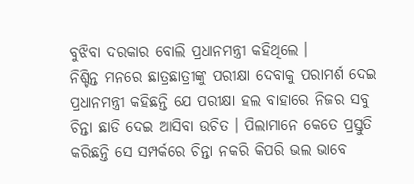ବୁଝିବା ଦରକାର ବୋଲି ପ୍ରଧାନମନ୍ତ୍ରୀ କହିଥିଲେ ।
ନିଶ୍ଚିନ୍ତ ମନରେ ଛାତ୍ରଛାତ୍ରୀଙ୍କୁ ପରୀକ୍ଷା ଦେବାକୁ ପରାମର୍ଶ ଦେଇ ପ୍ରଧାନମନ୍ତ୍ରୀ କହିଛନ୍ତି ଯେ ପରୀକ୍ଷା ହଲ ବାହାରେ ନିଜର ସବୁ ଚିନ୍ତା ଛାଡି ଦେଇ ଆସିବା ଉଚିତ । ପିଲାମାନେ କେତେ ପ୍ରସ୍ତୁତି କରିଛନ୍ତି ସେ ସମ୍ପର୍କରେ ଚିନ୍ତା ନକରି କିପରି ଭଲ ଭାବେ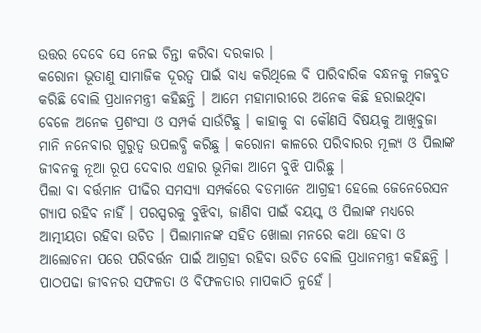ଉତ୍ତର ଦେବେ ସେ ନେଇ ଚିନ୍ତା କରିବା ଦରକାର ।
କରୋନା ଭୂତାଣୁ ସାମାଜିକ ଦୂରତ୍ୱ ପାଇଁ ବାଧ୍ୟ କରିଥିଲେ ବି ପାରିବାରିକ ବନ୍ଧନକୁ ମଜବୁତ କରିଛି ବୋଲି ପ୍ରଧାନମନ୍ତ୍ରୀ କହିଛନ୍ତି । ଆମେ ମହାମାରୀରେ ଅନେକ କିଛି ହରାଇଥିବା ବେଳେ ଅନେକ ପ୍ରଶଂସା ଓ ସମ୍ପର୍କ ସାଉଁଟିଛୁ । କାହାକୁ ବା କୌଣସି ବିଷୟକୁ ଆଖିବୁଜା ମାନି ନନେବାର ଗୁରୁତ୍ୱ ଉପଲବ୍ଧି କରିଛୁ । କରୋନା କାଳରେ ପରିବାରର ମୂଲ୍ୟ ଓ ପିଲାଙ୍କ ଜୀବନକୁ ନୂଆ ରୂପ ଦେବାର ଏହାର ଭୂମିକା ଆମେ ବୁଝି ପାରିଛୁ ।
ପିଲା ବା ବର୍ତ୍ତମାନ ପୀଢିର ସମସ୍ୟା ସମ୍ପର୍କରେ ବଡମାନେ ଆଗ୍ରହୀ ହେଲେ ଜେନେରେସନ ଗ୍ୟାପ ରହିବ ନାହିଁ । ପରସ୍ପରକୁ ବୁଝିବା, ଜାଣିବା ପାଇଁ ବୟସ୍କ ଓ ପିଲାଙ୍କ ମଧ୍ୟରେ ଆତ୍ମୀୟତା ରହିବା ଉଚିତ । ପିଲାମାନଙ୍କ ସହିତ ଖୋଲା ମନରେ କଥା ହେବା ଓ ଆଲୋଚନା ପରେ ପରିବର୍ତ୍ତନ ପାଇଁ ଆଗ୍ରହୀ ରହିବା ଉଚିତ ବୋଲି ପ୍ରଧାନମନ୍ତ୍ରୀ କହିଛନ୍ତି ।
ପାଠପଢା ଜୀବନର ସଫଳତା ଓ ବିଫଳତାର ମାପକାଠି ନୁହେଁ ।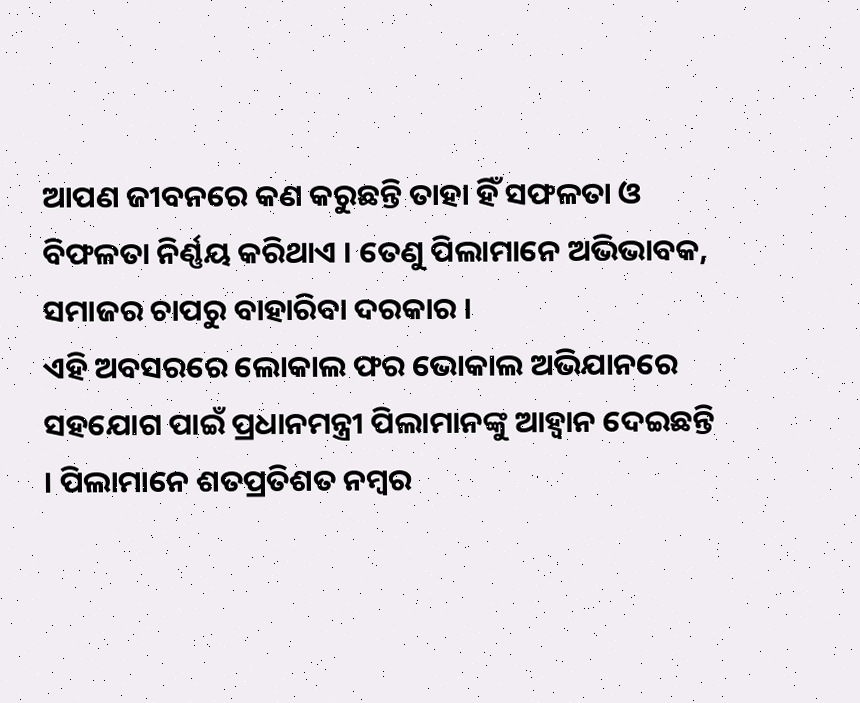ଆପଣ ଜୀବନରେ କଣ କରୁଛନ୍ତି ତାହା ହିଁ ସଫଳତା ଓ ବିଫଳତା ନିର୍ଣ୍ଣୟ କରିଥାଏ । ତେଣୁ ପିଲାମାନେ ଅଭିଭାବକ, ସମାଜର ଚାପରୁ ବାହାରିବା ଦରକାର ।
ଏହି ଅବସରରେ ଲୋକାଲ ଫର ଭୋକାଲ ଅଭିଯାନରେ ସହଯୋଗ ପାଇଁ ପ୍ରଧାନମନ୍ତ୍ରୀ ପିଲାମାନଙ୍କୁ ଆହ୍ୱାନ ଦେଇଛନ୍ତି । ପିଲାମାନେ ଶତପ୍ରତିଶତ ନମ୍ବର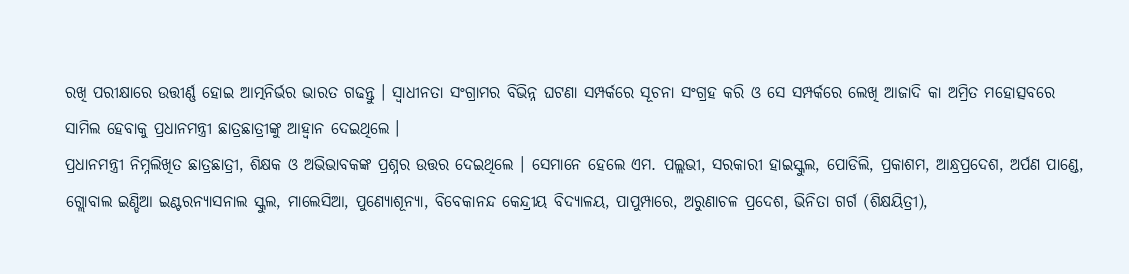ରଖି ପରୀକ୍ଷାରେ ଉତ୍ତୀର୍ଣ୍ଣ ହୋଇ ଆତ୍ମନିର୍ଭର ଭାରତ ଗଢନ୍ତୁ । ସ୍ୱାଧୀନତା ସଂଗ୍ରାମର ବିଭିନ୍ନ ଘଟଣା ସମ୍ପର୍କରେ ସୂଚନା ସଂଗ୍ରହ କରି ଓ ସେ ସମ୍ପର୍କରେ ଲେଖି ଆଜାଦି କା ଅମ୍ରିତ ମହୋତ୍ସବରେ ସାମିଲ ହେବାକୁ ପ୍ରଧାନମନ୍ତ୍ରୀ ଛାତ୍ରଛାତ୍ରୀଙ୍କୁ ଆହ୍ୱାନ ଦେଇଥିଲେ ।
ପ୍ରଧାନମନ୍ତ୍ରୀ ନିମ୍ନଲିଖିତ ଛାତ୍ରଛାତ୍ରୀ, ଶିକ୍ଷକ ଓ ଅଭିଭାବକଙ୍କ ପ୍ରଶ୍ନର ଉତ୍ତର ଦେଇଥିଲେ । ସେମାନେ ହେଲେ ଏମ. ପଲ୍ଲଭୀ, ସରକାରୀ ହାଇସ୍କୁଲ, ପୋଡିଲି, ପ୍ରକାଶମ, ଆନ୍ଧ୍ରପ୍ରଦେଶ, ଅର୍ପଣ ପାଣ୍ଡେ, ଗ୍ଲୋବାଲ ଇଣ୍ଡିଆ ଇଣ୍ଟରନ୍ୟାସନାଲ ସ୍କୁଲ, ମାଲେସିଆ, ପୁଣ୍ୟୋଶୂନ୍ୟା, ବିବେକାନନ୍ଦ କେନ୍ଦ୍ରୀୟ ବିଦ୍ୟାଳୟ, ପାପୁମ୍ପାରେ, ଅରୁଣାଚଳ ପ୍ରଦେଶ, ଭିନିତା ଗର୍ଗ (ଶିକ୍ଷୟିତ୍ରୀ),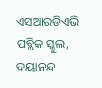ଏସଆରଡିଏଭି ପବ୍ଲିକ ସ୍କୁଲ, ଦୟାନନ୍ଦ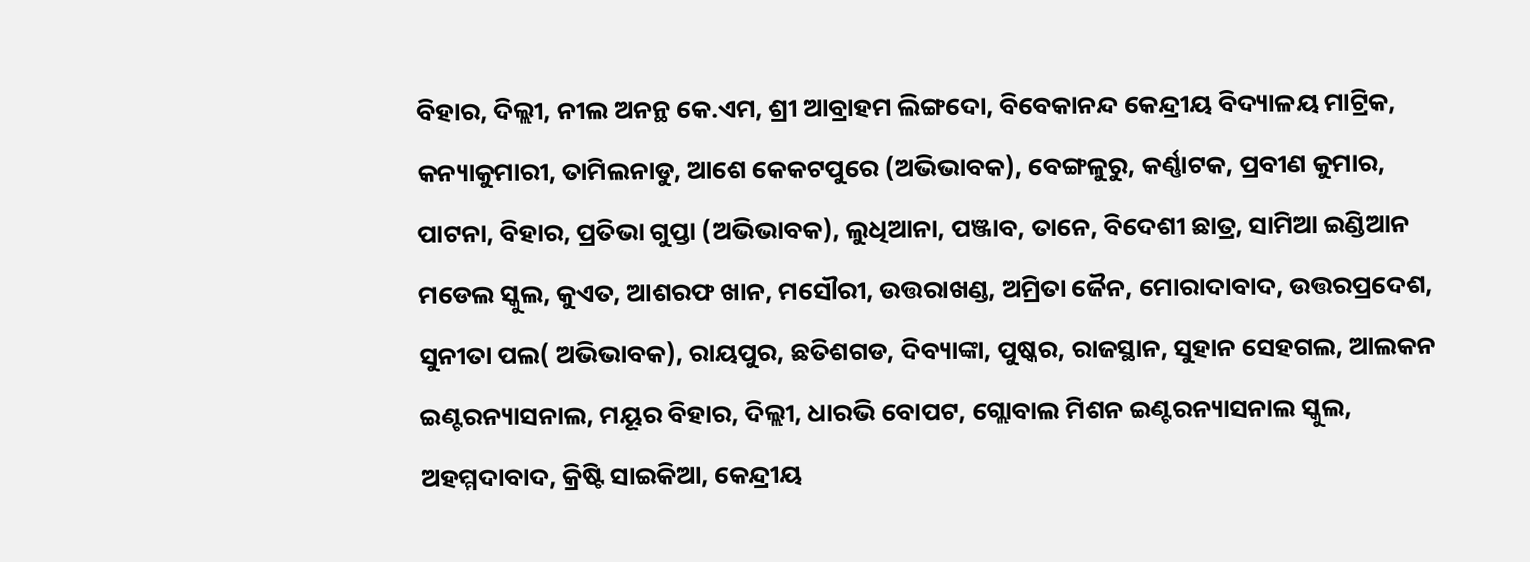ବିହାର, ଦିଲ୍ଲୀ, ନୀଲ ଅନନ୍ଥ କେ.ଏମ, ଶ୍ରୀ ଆବ୍ରାହମ ଲିଙ୍ଗଦୋ, ବିବେକାନନ୍ଦ କେନ୍ଦ୍ରୀୟ ବିଦ୍ୟାଳୟ ମାଟ୍ରିକ, କନ୍ୟାକୁମାରୀ, ତାମିଲନାଡୁ, ଆଶେ କେକଟପୁରେ (ଅଭିଭାବକ), ବେଙ୍ଗଳୁରୁ, କର୍ଣ୍ଣାଟକ, ପ୍ରବୀଣ କୁମାର, ପାଟନା, ବିହାର, ପ୍ରତିଭା ଗୁପ୍ତା (ଅଭିଭାବକ), ଲୁଧିଆନା, ପଞ୍ଜାବ, ତାନେ, ବିଦେଶୀ ଛାତ୍ର, ସାମିଆ ଇଣ୍ଡିଆନ ମଡେଲ ସ୍କୁଲ, କୁଏତ, ଆଶରଫ ଖାନ, ମସୌରୀ, ଉତ୍ତରାଖଣ୍ଡ, ଅମ୍ରିତା ଜୈନ, ମୋରାଦାବାଦ, ଉତ୍ତରପ୍ରଦେଶ, ସୁନୀତା ପଲ( ଅଭିଭାବକ), ରାୟପୁର, ଛତିଶଗଡ, ଦିବ୍ୟାଙ୍କା, ପୁଷ୍କର, ରାଜସ୍ଥାନ, ସୁହାନ ସେହଗଲ, ଆଲକନ ଇଣ୍ଟରନ୍ୟାସନାଲ, ମୟୂର ବିହାର, ଦିଲ୍ଲୀ, ଧାରଭି ବୋପଟ, ଗ୍ଲୋବାଲ ମିଶନ ଇଣ୍ଟରନ୍ୟାସନାଲ ସ୍କୁଲ, ଅହମ୍ମଦାବାଦ, କ୍ରିଷ୍ଟି ସାଇକିଆ, କେନ୍ଦ୍ରୀୟ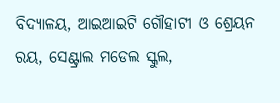ବିଦ୍ୟାଳୟ, ଆଇଆଇଟି ଗୌହାଟୀ ଓ ଶ୍ରେୟନ ରୟ, ସେଣ୍ଟ୍ରାଲ ମଡେଲ ସ୍କୁଲ,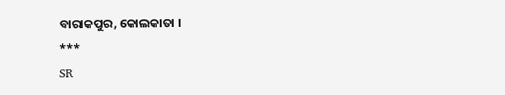ବାରାକପୁର, କୋଲକାତା ।
***
SR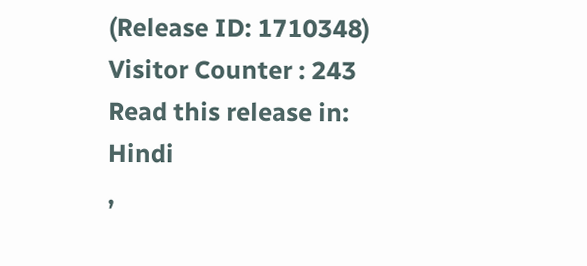(Release ID: 1710348)
Visitor Counter : 243
Read this release in:
Hindi
,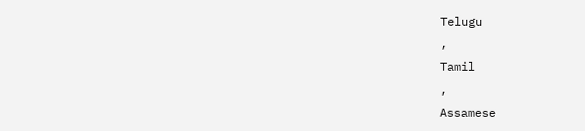Telugu
,
Tamil
,
Assamese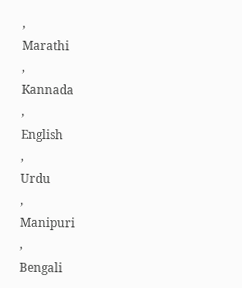,
Marathi
,
Kannada
,
English
,
Urdu
,
Manipuri
,
Bengali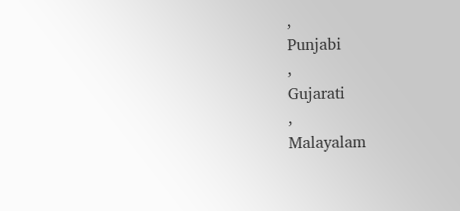,
Punjabi
,
Gujarati
,
Malayalam